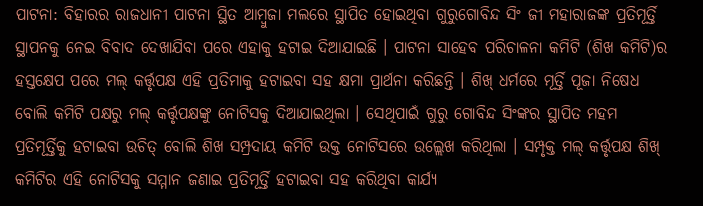ପାଟନା: ବିହାରର ରାଜଧାନୀ ପାଟନା ସ୍ଥିତ ଆମ୍ବୁଜା ମଲରେ ସ୍ଥାପିତ ହୋଇଥିବା ଗୁରୁଗୋବିନ୍ଦ ସିଂ ଜୀ ମହାରାଜଙ୍କ ପ୍ରତିମୂର୍ତ୍ତି ସ୍ଥାପନକୁ ନେଇ ବିବାଦ ଦେଖାଯିବା ପରେ ଏହାକୁ ହଟାଇ ଦିଆଯାଇଛି । ପାଟନା ସାହେବ ପରିଚାଳନା କମିଟି (ଶିଖ କମିଟି)ର ହସ୍ତକ୍ଷେପ ପରେ ମଲ୍ କର୍ତ୍ତୃପକ୍ଷ ଏହି ପ୍ରତିମାକୁ ହଟାଇବା ସହ କ୍ଷମା ପ୍ରାର୍ଥନା କରିଛନ୍ତି । ଶିଖ୍ ଧର୍ମରେ ମୂର୍ତ୍ତି ପୂଜା ନିଷେଧ ବୋଲି କମିଟି ପକ୍ଷରୁ ମଲ୍ କର୍ତ୍ତୃପକ୍ଷଙ୍କୁ ନୋଟିସକୁ ଦିଆଯାଇଥିଲା । ସେଥିପାଇଁ ଗୁରୁ ଗୋବିନ୍ଦ ସିଂଙ୍କର ସ୍ଥାପିତ ମହମ ପ୍ରତିମୂର୍ତ୍ତିକୁ ହଟାଇବା ଉଚିତ୍ ବୋଲି ଶିଖ ସମ୍ପ୍ରଦାୟ କମିଟି ଉକ୍ତ ନୋଟିସରେ ଉଲ୍ଲେଖ କରିଥିଲା । ସମ୍ପୃକ୍ତ ମଲ୍ କର୍ତ୍ତୃପକ୍ଷ ଶିଖ୍ କମିଟିର ଏହି ନୋଟିସକୁ ସମ୍ମାନ ଜଣାଇ ପ୍ରତିମୂର୍ତ୍ତି ହଟାଇବା ସହ କରିଥିବା କାର୍ଯ୍ୟ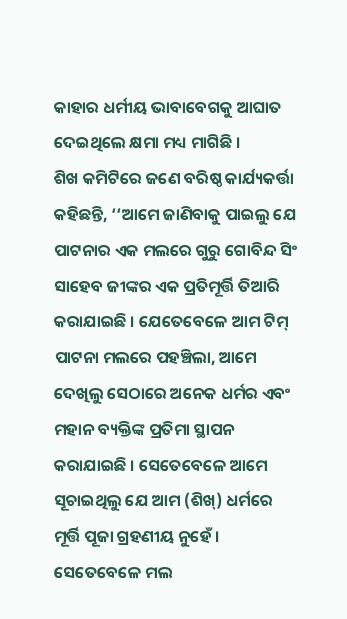କାହାର ଧର୍ମୀୟ ଭାବାବେଗକୁ ଆଘାତ ଦେଇଥିଲେ କ୍ଷମା ମଧ୍ୟ ମାଗିଛି ।
ଶିଖ କମିଟିରେ ଜଣେ ବରିଷ୍ଠ କାର୍ଯ୍ୟକର୍ତ୍ତା କହିଛନ୍ତି, ‘‘ଆମେ ଜାଣିବାକୁ ପାଇଲୁ ଯେ ପାଟନାର ଏକ ମଲରେ ଗୁରୁ ଗୋବିନ୍ଦ ସିଂ ସାହେବ ଜୀଙ୍କର ଏକ ପ୍ରତିମୂର୍ତ୍ତି ତିଆରି କରାଯାଇଛି । ଯେତେବେଳେ ଆମ ଟିମ୍ ପାଟନା ମଲରେ ପହଞ୍ଚିଲା, ଆମେ ଦେଖିଲୁ ସେଠାରେ ଅନେକ ଧର୍ମର ଏବଂ ମହାନ ବ୍ୟକ୍ତିଙ୍କ ପ୍ରତିମା ସ୍ଥାପନ କରାଯାଇଛି । ସେତେବେଳେ ଆମେ ସୂଚାଇଥିଲୁ ଯେ ଆମ (ଶିଖ୍) ଧର୍ମରେ ମୂର୍ତ୍ତି ପୂଜା ଗ୍ରହଣୀୟ ନୁହେଁ । ସେତେବେଳେ ମଲ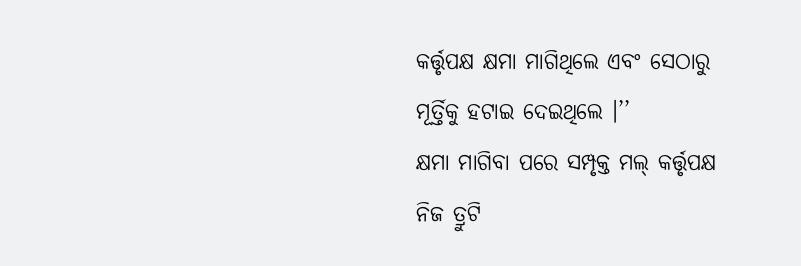କର୍ତ୍ତୃପକ୍ଷ କ୍ଷମା ମାଗିଥିଲେ ଏବଂ ସେଠାରୁ ମୂର୍ତ୍ତିକୁ ହଟାଇ ଦେଇଥିଲେ ।’’
କ୍ଷମା ମାଗିବା ପରେ ସମ୍ପୃକ୍ତ ମଲ୍ କର୍ତ୍ତୃପକ୍ଷ ନିଜ ତ୍ରୁଟି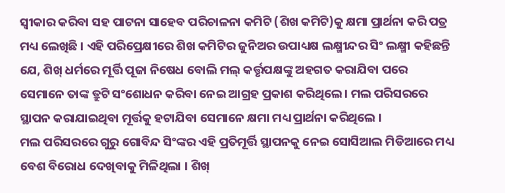ସ୍ବୀକାର କରିବା ସହ ପାଟନା ସାହେବ ପରିଚାଳନା କମିଟି (ଶିଖ କମିଟି)କୁ କ୍ଷମା ପ୍ରାର୍ଥନା କରି ପତ୍ର ମଧ୍ୟ ଲେଖିଛି । ଏହି ପରିପ୍ରେକ୍ଷୀରେ ଶିଖ କମିଟିର ଜୁନିଅର ଉପାଧ୍ୟକ୍ଷ ଲକ୍ଷ୍ମୀନ୍ଦର ସିଂ ଲକ୍ଷ୍ମୀ କହିଛନ୍ତି ଯେ, ଶିଖ୍ ଧର୍ମରେ ମୂର୍ତ୍ତି ପୂଜା ନିଷେଧ ବୋଲି ମଲ୍ କର୍ତ୍ତୃପକ୍ଷଙ୍କୁ ଅହଗତ କରାଯିବା ପରେ ସେମାନେ ତାଙ୍କ ତ୍ରୁଟି ସଂଶୋଧନ କରିବା ନେଇ ଆଗ୍ରହ ପ୍ରକାଶ କରିଥିଲେ । ମଲ ପରିସରରେ ସ୍ଥାପନ କରାଯାଇଥିବା ମୂର୍ତ୍ତକୁ ହଟାଯିବା ସେମାନେ କ୍ଷମା ମଧ୍ୟ ପ୍ରାର୍ଥନା କରିଥିଲେ ।
ମଲ ପରିସରରେ ଗୁରୁ ଗୋବିନ୍ଦ ସିଂଙ୍କର ଏହି ପ୍ରତିମୂର୍ତ୍ତି ସ୍ଥାପନକୁ ନେଇ ସୋସିଆଲ ମିଡିଆରେ ମଧ୍ୟ ବେଶ ବିରୋଧ ଦେଖିବାକୁ ମିଳିଥିଲା । ଶିଖ୍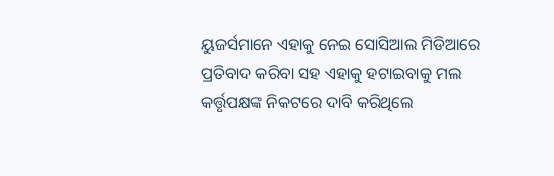ୟୁଜର୍ସମାନେ ଏହାକୁ ନେଇ ସୋସିଆଲ ମିଡିଆରେ ପ୍ରତିବାଦ କରିବା ସହ ଏହାକୁ ହଟାଇବାକୁ ମଲ କର୍ତ୍ତୃପକ୍ଷଙ୍କ ନିକଟରେ ଦାବି କରିଥିଲେ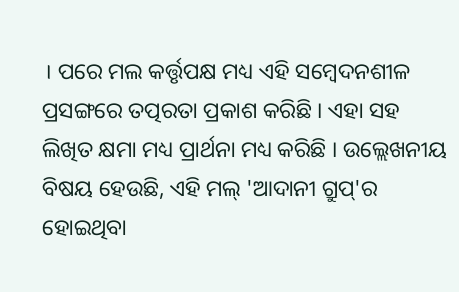। ପରେ ମଲ କର୍ତ୍ତୃପକ୍ଷ ମଧ୍ୟ ଏହି ସମ୍ବେଦନଶୀଳ ପ୍ରସଙ୍ଗରେ ତତ୍ପରତା ପ୍ରକାଶ କରିଛି । ଏହା ସହ ଲିଖିତ କ୍ଷମା ମଧ୍ୟ ପ୍ରାର୍ଥନା ମଧ୍ୟ କରିଛି । ଉଲ୍ଲେଖନୀୟ ବିଷୟ ହେଉଛି, ଏହି ମଲ୍ 'ଆଦାନୀ ଗ୍ରୁପ୍'ର ହୋଇଥିବା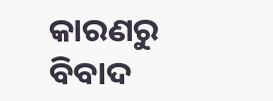କାରଣରୁ ବିବାଦ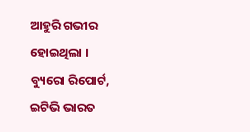ଆହୁରି ଗଭୀର ହୋଇଥିଲା ।
ବ୍ୟୁରୋ ରିପୋର୍ଟ, ଇଟିଭି ଭାରତ